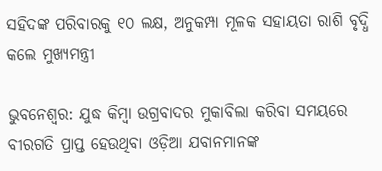ସହିଦଙ୍କ ପରିବାରକୁ ୧୦ ଲକ୍ଷ, ଅନୁକମ୍ପା ମୂଳକ ସହାୟତା ରାଶି ବୃଦ୍ଧି କଲେ ମୁଖ୍ୟମନ୍ତ୍ରୀ

ଭୁବନେଶ୍ୱର: ଯୁଦ୍ଧ କିମ୍ବା ଉଗ୍ରବାଦର ମୁକାବିଲା କରିବା ସମୟରେ ବୀରଗତି ପ୍ରାପ୍ତ ହେଉଥିବା ଓଡ଼ିଆ ଯବାନମାନଙ୍କ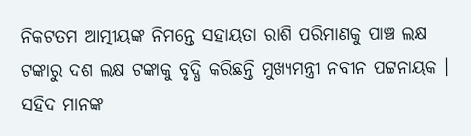ନିକଟତମ ଆତ୍ମୀୟଙ୍କ ନିମନ୍ତେ ସହାୟତା ରାଶି ପରିମାଣକୁ ପାଞ୍ଚ ଲକ୍ଷ ଟଙ୍କାରୁ ଦଶ ଲକ୍ଷ ଟଙ୍କାକୁ ବୃଦ୍ଧି କରିଛନ୍ତି ମୁଖ୍ୟମନ୍ତ୍ରୀ ନବୀନ ପଟ୍ଟନାୟକ । ସହିଦ ମାନଙ୍କ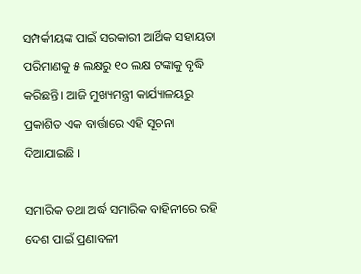ସମ୍ପର୍କୀୟଙ୍କ ପାଇଁ ସରକାରୀ ଆର୍ଥିକ ସହାୟତା ପରିମାଣକୁ ୫ ଲକ୍ଷରୁ ୧୦ ଲକ୍ଷ ଟଙ୍କାକୁ ବୃଦ୍ଧି କରିଛନ୍ତି। ଆଜି ମୁଖ୍ୟମନ୍ତ୍ରୀ କାର୍ଯ୍ୟାଳୟରୁ ପ୍ରକାଶିତ ଏକ ବାର୍ତ୍ତାରେ ଏହି ସୂଚନା ଦିଆଯାଇଛି ।

ସମାରିକ ତଥା ଅର୍ଦ୍ଧ ସମାରିକ ବାହିନୀରେ ରହି ଦେଶ ପାଇଁ ପ୍ରଣାବଳୀ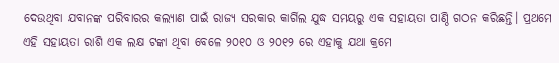ଦେଉଥିବା ଯବାନଙ୍କ ପରିବାରର କଲ୍ୟାଣ ପାଇଁ ରାଜ୍ୟ ସରକାର କାର୍ଗିଲ ଯୁଦ୍ଧ ସମୟରୁ ଏକ ସହାୟତା ପାଣ୍ଠି ଗଠନ କରିଛନ୍ତି। ପ୍ରଥମେ ଏହି ସହାୟତା ରାଶି ଏକ ଲକ୍ଷ ଟଙ୍କା ଥିବା ବେଳେ ୨୦୧୦ ଓ ୨୦୧୨ ରେ ଏହାକୁ ଯଥା କ୍ରମେ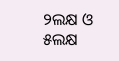୨ଲକ୍ଷ ଓ ୫ଲକ୍ଷ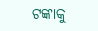ଟଙ୍କାକୁ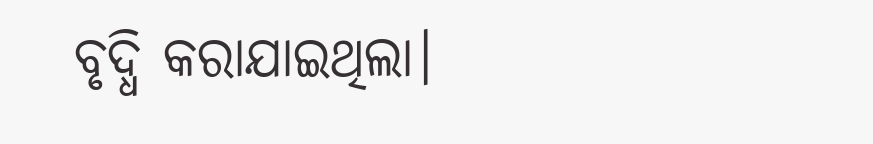ବୃଦ୍ଧି କରାଯାଇଥିଲା।